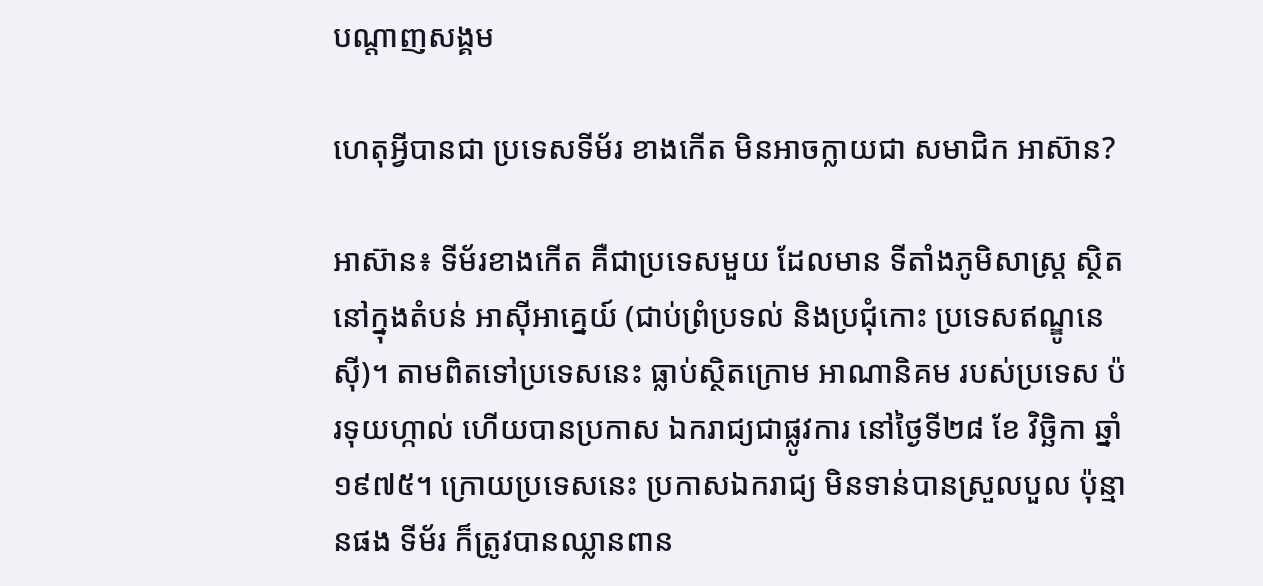បណ្តាញសង្គម

ហេតុអ្វីបានជា ប្រទេសទីម័រ ខាងកើត មិនអាចក្លាយជា សមាជិក អាស៊ាន?

អាស៊ាន៖ ទីម័រខាងកើត គឺជាប្រទេសមួយ ដែលមាន ទីតាំងភូមិសាស្ត្រ ស្ថិតនៅក្នុងតំបន់ អាស៊ីអាគ្នេយ៍ (ជាប់ព្រំប្រទល់ និងប្រជុំកោះ ប្រទេសឥណ្ឌូនេស៊ី)។ តាមពិតទៅប្រទេសនេះ ធ្លាប់ស្ថិតក្រោម អាណានិគម របស់ប្រទេស ប៉រទុយហ្កាល់ ហើយបានប្រកាស ឯករាជ្យជាផ្លូវការ នៅថ្ងៃទី២៨ ខែ វិច្ឆិកា ឆ្នាំ១៩៧៥។ ក្រោយប្រទេសនេះ ប្រកាសឯករាជ្យ មិនទាន់បានស្រួលបួល ប៉ុន្មានផង ទីម័រ ក៏ត្រូវបានឈ្លានពាន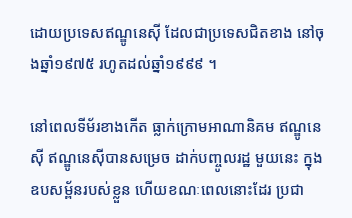ដោយប្រទេសឥណ្ឌូនេស៊ី ដែលជាប្រទេសជិតខាង នៅចុងឆ្នាំ១៩៧៥ រហូតដល់ឆ្នាំ១៩៩៩ ។

នៅពេលទីម័រខាងកើត ធ្លាក់ក្រោមអាណានិគម ឥណ្ឌូនេស៊ី ឥណ្ឌូនេស៊ីបានសម្រេច ដាក់បញ្ចូលរដ្ឋ មួយនេះ ក្នុងឧបសម្ព័នរបស់ខ្លួន ហើយខណៈពេលនោះដែរ ប្រជា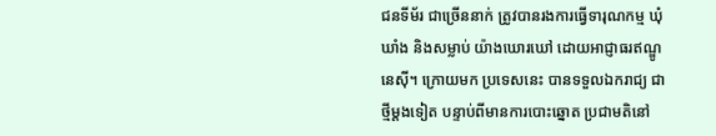ជនទីម័រ ជាច្រើននាក់ ត្រូវបានរងការធ្វើទារុណកម្ម ឃុំឃាំង និងសម្លាប់ យ៉ាងឃោរឃៅ ដោយអាជ្ញាធរឥណ្ឌូនេស៊ី។ ក្រោយមក ប្រទេសនេះ បានទទួលឯករាជ្យ ជាថ្មីម្តងទៀត បន្ទាប់ពីមានការបោះឆ្នោត ប្រជាមតិនៅ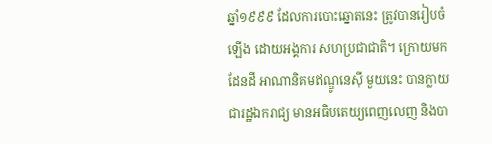ឆ្នាំ១៩៩៩ ដែលការបោះឆ្នោតនេះ ត្រូវបានរៀបចំឡើង ដោយអង្គការ សហប្រជាជាតិ។ ក្រោយមកដែនដី អាណានិគមឥណ្ឌូនេស៊ី មួយនេះ បានក្លាយជារដ្ឋឯករាជ្យ មានអធិបតេយ្យពេញលេញ និងបា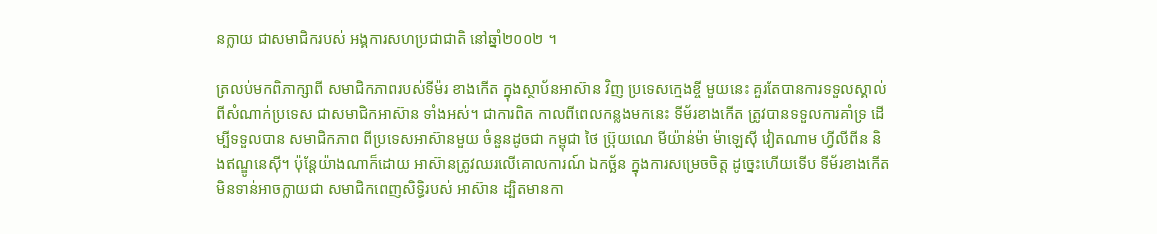នក្លាយ ជាសមាជិករបស់ អង្គការសហប្រជាជាតិ នៅឆ្នាំ២០០២ ។

ត្រលប់មកពិភាក្សាពី សមាជិកភាពរបស់ទីម៉រ ខាងកើត ក្នុងស្ថាប័នអាស៊ាន វិញ ប្រទេសក្មេងខ្ចី មួយនេះ គួរតែបានការទទួលស្គាល់ ពីសំណាក់ប្រទេស ជាសមាជិកអាស៊ាន ទាំងអស់។ ជាការពិត កាលពីពេលកន្លងមកនេះ ទីម័រខាងកើត ត្រូវបានទទួលការគាំទ្រ ដើម្បីទទួលបាន សមាជិកភាព ពីប្រទេសអាស៊ានមួយ ចំនួនដូចជា កម្ពុជា ថៃ ប្រ៊ុយណេ មីយ៉ាន់ម៉ា ម៉ាឡេស៊ី វៀតណាម ហ្វីលីពីន និងឥណ្ឌូនេស៊ី។ ប៉ុន្តែយ៉ាងណាក៏ដោយ អាស៊ានត្រូវឈរលើគោលការណ៍ ឯកច្ឆ័ន ក្នុងការសម្រេចចិត្ត ដូច្នេះហើយទើប ទីម័រខាងកើត មិនទាន់អាចក្លាយជា សមាជិកពេញសិទ្ធិរបស់ អាស៊ាន ដ្បិតមានកា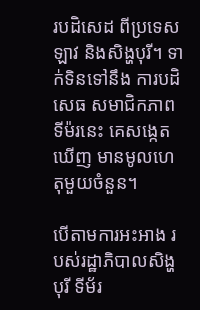របដិសេដ ពីប្រទេសឡាវ និងសិង្ហបុរី។ ទាក់ទិនទៅនឹង ការបដិសេធ សមាជិកភាពទីម៉រនេះ គេសង្កេតឃើញ មានមូលហេតុមួយចំនួន។

បើតាមការអះអាង របស់រដ្ឋាភិបាលសិង្ហបុរី ទីម័រ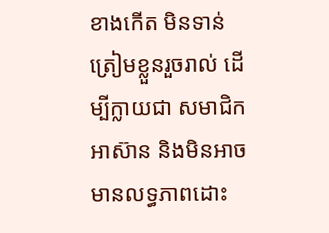ខាងកើត មិនទាន់ត្រៀមខ្លួនរួចរាល់ ដើម្បីក្លាយជា សមាជិកអាស៊ាន និងមិនអាច មានលទ្ធភាពដោះ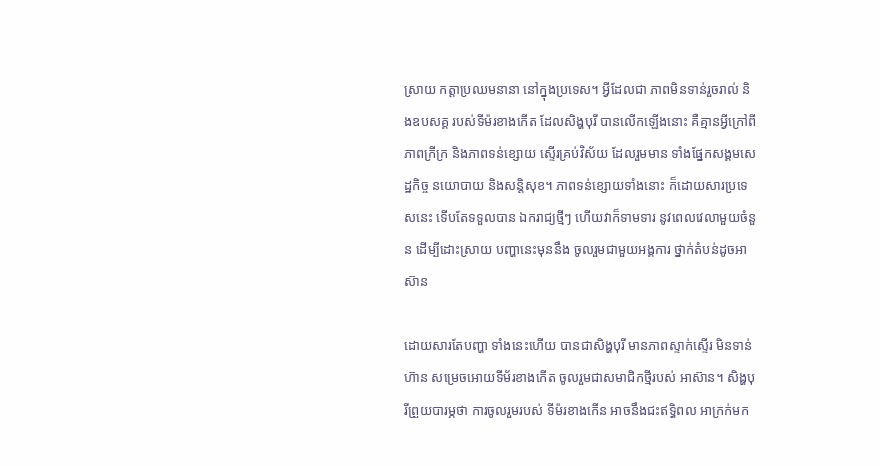ស្រាយ កត្តាប្រឈមនានា នៅក្នុងប្រទេស។ អ្វីដែលជា ភាពមិនទាន់រួចរាល់ និងឧបសគ្គ របស់ទីម៉រខាងកើត ដែលសិង្ហបុរី បានលើកឡើងនោះ គឺគ្មានអ្វីក្រៅពីភាពក្រីក្រ និងភាពទន់ខ្សោយ ស្ទើរគ្រប់វិស័យ ដែលរួមមាន ទាំងផ្នែកសង្គមសេដ្ឋកិច្ច នយោបាយ និងសន្តិសុខ។ ភាពទន់ខ្សោយទាំងនោះ ក៏ដោយសារប្រទេសនេះ ទើបតែទទួលបាន ឯករាជ្យថ្មីៗ ហើយវាក៏ទាមទារ នូវពេលវេលាមួយចំនួន ដើម្បីដោះស្រាយ បញ្ហានេះមុននឹង ចូលរួមជាមួយអង្គការ ថ្នាក់តំបន់ដូចអាស៊ាន

ដោយសារតែបញ្ហា ទាំងនេះហើយ បានជាសិង្ហបុរី មានភាពស្ទាក់ស្ទើរ មិនទាន់ហ៊ាន សម្រេចអោយទីម័រខាងកើត ចូលរួមជាសមាជិកថ្មីរបស់ អាស៊ាន។ សិង្ហបុរីព្រួយបារម្ភថា ការចូលរួមរបស់ ទីម៉រខាងកើន អាចនឹងជះឥទ្ធិពល អាក្រក់មក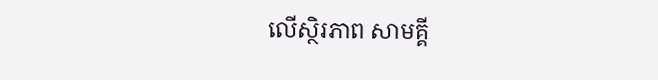លើស្ថិរភាព សាមគ្គី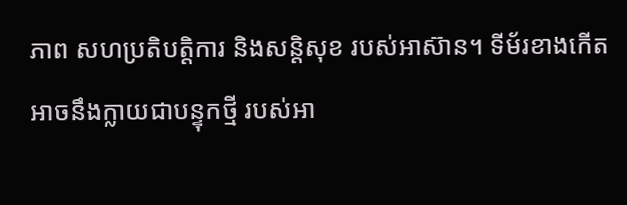ភាព សហប្រតិបត្តិការ និងសន្តិសុខ របស់អាស៊ាន។ ទីម័រខាងកើត អាចនឹងក្លាយជាបន្ទុកថ្មី របស់អា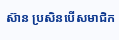ស៊ាន ប្រសិនបើសមាជិក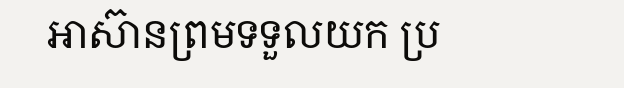អាស៊ានព្រមទទួលយក ប្រ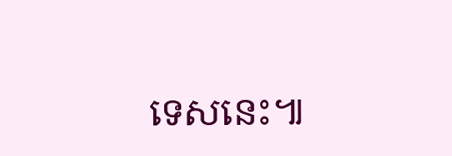ទេសនេះ៕